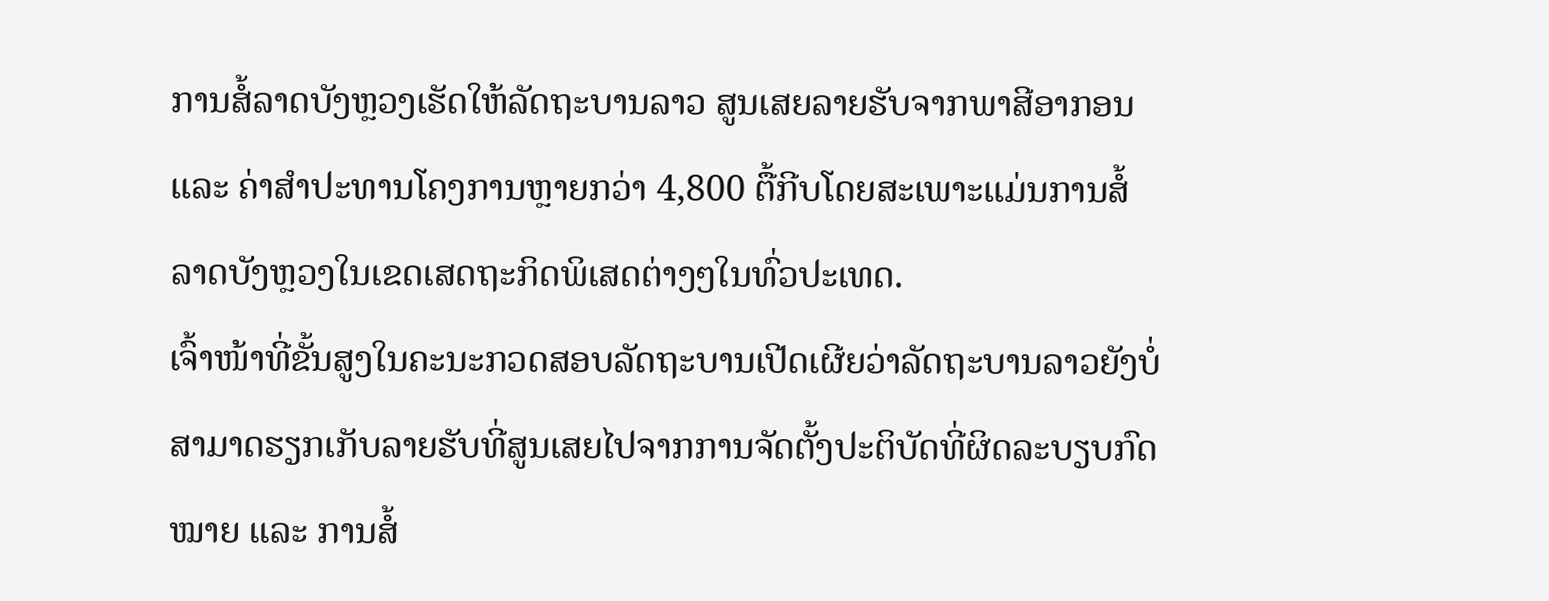ການສໍ້ລາດບັງຫຼວງເຮັດໃຫ້ລັດຖະບານລາວ ສູນເສຍລາຍຮັບຈາກພາສີອາກອນ ແລະ ຄ່າສຳປະທານໂຄງການຫຼາຍກວ່າ 4,800 ຕື້ກີບໂດຍສະເພາະແມ່ນການສໍ້ລາດບັງຫຼວງໃນເຂດເສດຖະກິດພິເສດຕ່າງໆໃນທົ່ວປະເທດ.
ເຈົ້າໜ້າທີ່ຂັ້ນສູງໃນຄະນະກວດສອບລັດຖະບານເປີດເຜີຍວ່າລັດຖະບານລາວຍັງບໍ່ສາມາດຮຽກເກັບລາຍຮັບທີ່ສູນເສຍໄປຈາກການຈັດຕັ້ງປະຕິບັດທີ່ຜິດລະບຽບກົດໝາຍ ແລະ ການສໍ້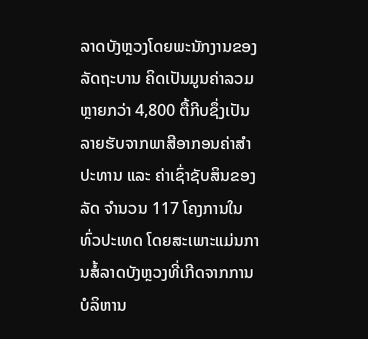ລາດບັງຫຼວງໂດຍພະນັກງານຂອງລັດຖະບານ ຄິດເປັນມູນຄ່າລວມຫຼາຍກວ່າ 4,800 ຕື້ກີບຊຶ່ງເປັນລາຍຮັບຈາກພາສີອາກອນຄ່າສຳປະທານ ແລະ ຄ່າເຊົ່າຊັບສິນຂອງລັດ ຈຳນວນ 117 ໂຄງການໃນທົ່ວປະເທດ ໂດຍສະເພາະແມ່ນການສໍ້ລາດບັງຫຼວງທີ່ເກີດຈາກການບໍລິຫານ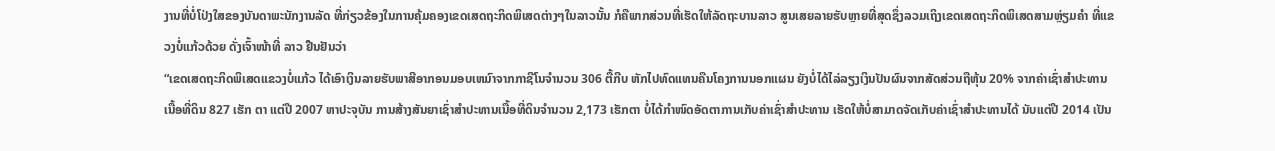ງານທີ່ບໍ່ໂປ່ງໃສຂອງບັນດາພະນັກງານລັດ ທີ່ກ່ຽວຂ້ອງໃນການຄຸ້ມຄອງເຂດເສດຖະກິດພິເສດຕ່າງໆໃນລາວນັ້ນ ກໍຄືພາກສ່ວນທີ່ເຮັດໃຫ້ລັດຖະບານລາວ ສູນເສຍລາຍຮັບຫຼາຍທີ່ສຸດຊຶ່ງລວມເຖິງເຂດເສດຖະກິດພິເສດສາມຫຼ່ຽມຄຳ ທີ່ແຂວງບໍ່ແກ້ວດ້ວຍ ດັ່ງເຈົ້າໜ້າທີ່ ລາວ ຢືນຢັນວ່າ
“ເຂດເສດຖະກິດພິເສດແຂວງບໍ່ແກ້ວ ໄດ້ເອົາເງິນລາຍຮັບພາສີອາກອນມອບເຫມົາຈາກກາຊີໂນຈຳນວນ 306 ຕື້ກີບ ຫັກໄປທົດແທນຄືນໂຄງການນອກແຜນ ຍັງບໍ່ໄດ້ໄລ່ລຽງເງິນປັນຜົນຈາກສັດສ່ວນຖືຫຸ້ນ 20% ຈາກຄ່າເຊົ່າສຳປະທານເນື້ອທີ່ດິນ 827 ເຮັກ ຕາ ແຕ່ປີ 2007 ຫາປະຈຸບັນ ການສ້າງສັນຍາເຊົ່າສໍາປະທານເນື້ອທີ່ດິນຈຳນວນ 2,173 ເຮັກຕາ ບໍ່ໄດ້ກຳໜົດອັດຕາການເກັບຄ່າເຊົ່າສໍາປະທານ ເຮັດໃຫ້ບໍ່ສາມາດຈັດເກັບຄ່າເຊົ່າສຳປະທານໄດ້ ນັບແຕ່ປີ 2014 ເປັນ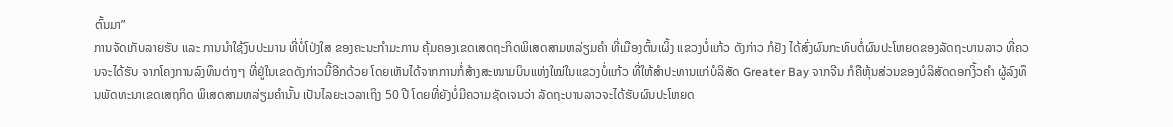ຕົ້ນມາ”
ການຈັດເກັບລາຍຮັບ ແລະ ການນຳໃຊ້ງົບປະມານ ທີ່ບໍ່ໂປ່ງໃສ ຂອງຄະນະກຳມະການ ຄຸ້ມຄອງເຂດເສດຖະກິດພິເສດສາມຫລ່ຽມຄຳ ທີ່ເມືອງຕົ້ນເຜິ້ງ ແຂວງບໍ່ແກ້ວ ດັງກ່າວ ກໍຢັງ ໄດ້ສົ່ງຜົນກະທົບຕໍ່ຜົນປະໂຫຍດຂອງລັດຖະບານລາວ ທີ່ຄວນຈະໄດ້ຮັບ ຈາກໂຄງການລົງທຶນຕ່າງໆ ທີ່ຢູ່ໃນເຂດດັງກ່າວນີ້ອີກດ້ວຍ ໂດຍເຫັນໄດ້ຈາກການກໍ່ສ້າງສະໜາມບິນແຫ່ງໃໝ່ໃນແຂວງບໍ່ແກ້ວ ທີ່ໃຫ້ສໍາປະທານແກ່ບໍລິສັດ Greater Bay ຈາກຈີນ ກໍຄືຫຸ້ນສ່ວນຂອງບໍລິສັດດອກງິ້ວຄໍາ ຜູ້ລົງທຶນພັດທະນາເຂດເສຖກິດ ພິເສດສາມຫລ່ຽມຄຳນັ້ນ ເປັນໄລຍະເວລາເຖິງ 50 ປີ ໂດຍທີ່ຍັງບໍ່ມີຄວາມຊັດເຈນວ່າ ລັດຖະບານລາວຈະໄດ້ຮັບຜົນປະໂຫຍດ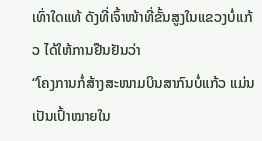ເທົ່າໃດແທ້ ດັງທີ່ເຈົ້າໜ້າທີ່ຂັ້ນສູງໃນແຂວງບໍ່ແກ້ວ ໄດ້ໃຫ້ການຢືນຢັນວ່າ
“ໂຄງການກໍ່ສ້າງສະໜາມບິນສາກົນບໍ່ແກ້ວ ແມ່ນເປັນເປົ້າໝາຍໃນ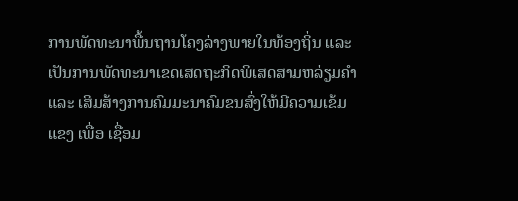ການພັດທະນາພື້ນຖານໂຄງລ່າງພາຍໃນທ້ອງຖິ່ນ ແລະ ເປັນການພັດທະນາເຂດເສດຖະກິດພິເສດສາມຫລ່ຽມຄຳ ແລະ ເສິມສ້າງການຄົມມະນາຄົມຂນສົ່ງໃຫ້ມີຄວາມເຂ້ມແຂງ ເພື່ອ ເຊື່ອມ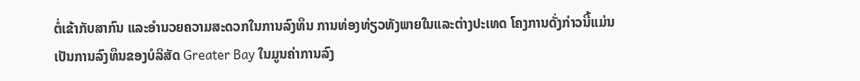ຕໍ່ເຂ້າກັບສາກົນ ແລະອຳນວຍຄວາມສະດວກໃນການລົງທຶນ ການທ່ອງທ່ຽວທັງພາຍໃນແລະຕ່າງປະເທດ ໂຄງການດັ່ງກ່າວນີ້ແມ່ນເປັນການລົງທຶນຂອງບໍລິສັດ Greater Bay ໃນມູນຄ່າການລົງ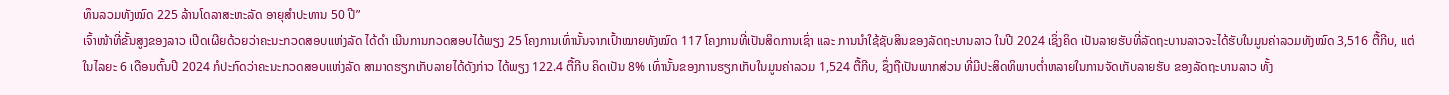ທຶນລວມທັງໝົດ 225 ລ້ານໂດລາສະຫະລັດ ອາຍຸສຳປະທານ 50 ປີ”
ເຈົ້າໜ້າທີ່ຂັ້ນສູງຂອງລາວ ເປີດເຜີຍດ້ວຍວ່າຄະນະກວດສອບແຫ່ງລັດ ໄດ້ດຳ ເນີນການກວດສອບໄດ້ພຽງ 25 ໂຄງການເທົ່ານັ້ນຈາກເປົ້າໝາຍທັງໝົດ 117 ໂຄງການທີ່ເປັນສິດການເຊົ່າ ແລະ ການນຳໃຊ້ຊັບສິນຂອງລັດຖະບານລາວ ໃນປີ 2024 ເຊິ່ງຄິດ ເປັນລາຍຮັບທີ່ລັດຖະບານລາວຈະໄດ້ຮັບໃນມູນຄ່າລວມທັງໝົດ 3,516 ຕື້ກີບ, ແຕ່ໃນໄລຍະ 6 ເດືອນຕົ້ນປີ 2024 ກໍປະກົດວ່າຄະນະກວດສອບແຫ່ງລັດ ສາມາດຮຽກເກັບລາຍໄດ້ດັງກ່າວ ໄດ້ພຽງ 122.4 ຕື້ກີບ ຄິດເປັນ 8% ເທົ່ານັ້ນຂອງການຮຽກເກັບໃນມູນຄ່າລວມ 1,524 ຕື້ກີບ, ຊຶ່ງຖືເປັນພາກສ່ວນ ທີ່ມີປະສິດທິພາບຕ່ຳຫລາຍໃນການຈັດເກັບລາຍຮັບ ຂອງລັດຖະບານລາວ ທັ້ງ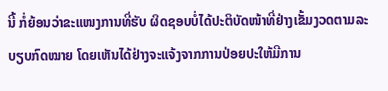ນີ້ ກໍ່ຍ້ອນວ່າຂະແໜງການທີ່ຮັບ ຜິດຊອບບໍ່ໄດ້ປະຕິບັດໜ້າທີ່ຢ່າງເຂັ້ມງວດຕາມລະບຽບກົດໝາຍ ໂດຍເຫັນໄດ້ຢ່າງຈະແຈ້ງຈາກການປ່ອຍປະໃຫ້ມີການ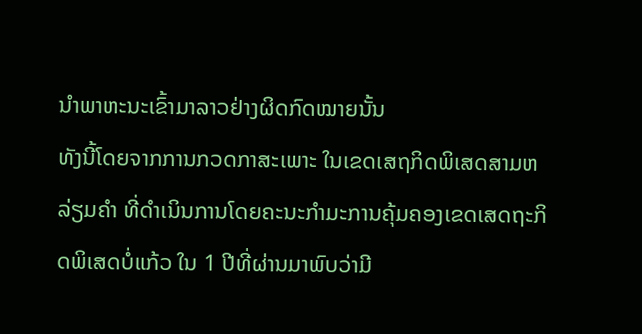ນໍາພາຫະນະເຂົ້າມາລາວຢ່າງຜິດກົດໝາຍນັ້ນ
ທັງນີ້ໂດຍຈາກການກວດກາສະເພາະ ໃນເຂດເສຖກິດພິເສດສາມຫລ່ຽມຄໍາ ທີ່ດຳເນິນການໂດຍຄະນະກຳມະການຄຸ້ມຄອງເຂດເສດຖະກິດພິເສດບໍ່ແກ້ວ ໃນ 1 ປີທີ່ຜ່ານມາພົບວ່າມີ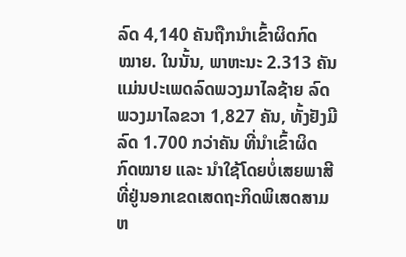ລົດ 4,140 ຄັນຖືກນໍາເຂົ້າຜິດກົດໝາຍ. ໃນນັ້ນ, ພາຫະນະ 2.313 ຄັນ ແມ່ນປະເພດລົດພວງມາໄລຊ້າຍ ລົດພວງມາໄລຂວາ 1,827 ຄັນ, ທັ້ງຢັງມີລົດ 1.700 ກວ່າຄັນ ທີ່ນຳເຂົ້າຜິດກົດໝາຍ ແລະ ນຳໃຊ້ໂດຍບໍ່ເສຍພາສີ ທີ່ຢູ່ນອກເຂດເສດຖະກິດພິເສດສາມຫ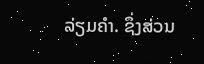ລ່ຽມຄຳ. ຊຶ່ງສ່ວນ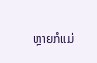ຫຼາຍກໍແມ່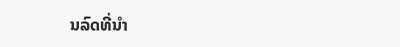ນລົດທີ່ນໍາ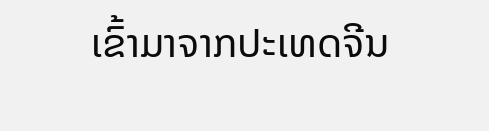ເຂົ້າມາຈາກປະເທດຈີນ